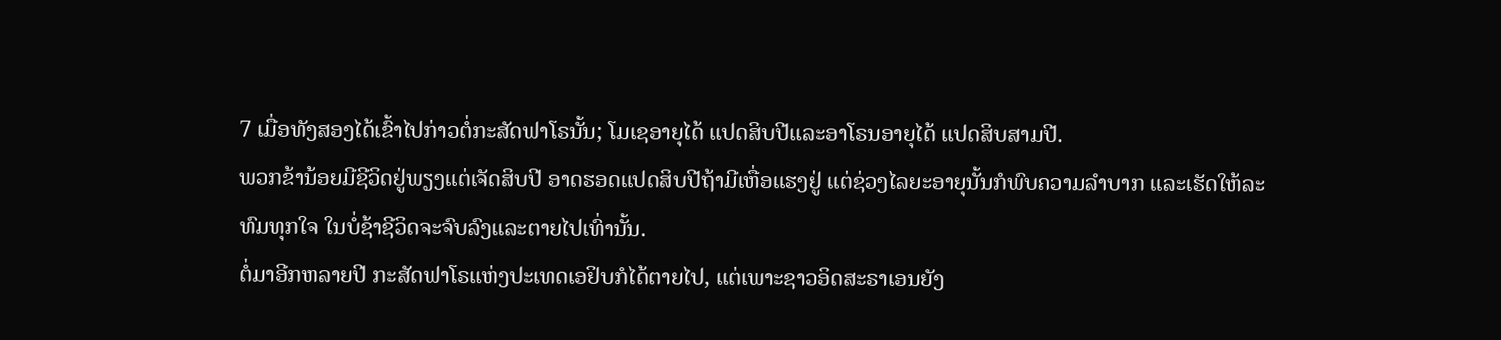7 ເມື່ອທັງສອງໄດ້ເຂົ້າໄປກ່າວຕໍ່ກະສັດຟາໂຣນັ້ນ; ໂມເຊອາຍຸໄດ້ ແປດສິບປີແລະອາໂຣນອາຍຸໄດ້ ແປດສິບສາມປີ.
ພວກຂ້ານ້ອຍມີຊີວິດຢູ່ພຽງແຕ່ເຈັດສິບປີ ອາດຮອດແປດສິບປີຖ້າມີເຫື່ອແຮງຢູ່ ແຕ່ຊ່ວງໄລຍະອາຍຸນັ້ນກໍພົບຄວາມລຳບາກ ແລະເຮັດໃຫ້ລະທົມທຸກໃຈ ໃນບໍ່ຊ້າຊີວິດຈະຈົບລົງແລະຕາຍໄປເທົ່ານັ້ນ.
ຕໍ່ມາອີກຫລາຍປີ ກະສັດຟາໂຣແຫ່ງປະເທດເອຢິບກໍໄດ້ຕາຍໄປ, ແຕ່ເພາະຊາວອິດສະຣາເອນຍັງ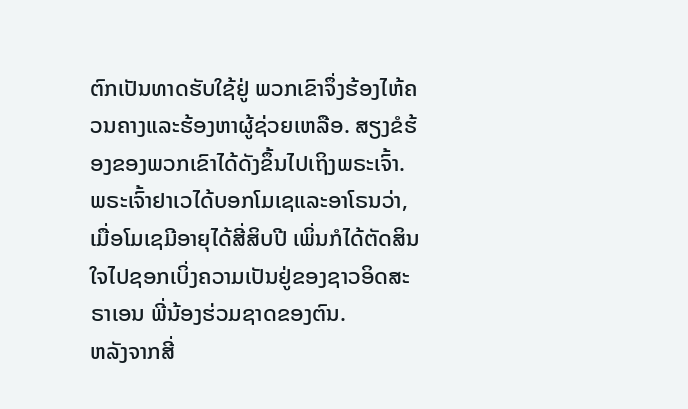ຕົກເປັນທາດຮັບໃຊ້ຢູ່ ພວກເຂົາຈຶ່ງຮ້ອງໄຫ້ຄວນຄາງແລະຮ້ອງຫາຜູ້ຊ່ວຍເຫລືອ. ສຽງຂໍຮ້ອງຂອງພວກເຂົາໄດ້ດັງຂຶ້ນໄປເຖິງພຣະເຈົ້າ.
ພຣະເຈົ້າຢາເວໄດ້ບອກໂມເຊແລະອາໂຣນວ່າ,
ເມື່ອໂມເຊມີອາຍຸໄດ້ສີ່ສິບປີ ເພິ່ນກໍໄດ້ຕັດສິນໃຈໄປຊອກເບິ່ງຄວາມເປັນຢູ່ຂອງຊາວອິດສະຣາເອນ ພີ່ນ້ອງຮ່ວມຊາດຂອງຕົນ.
ຫລັງຈາກສີ່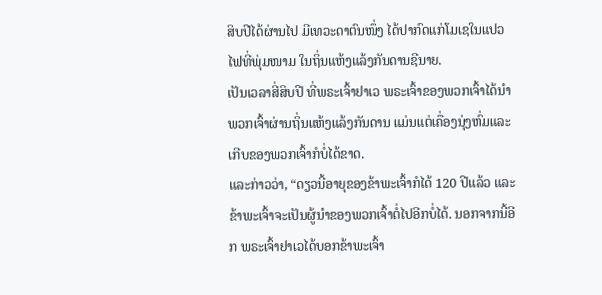ສິບປີໄດ້ຜ່ານໄປ ມີເທວະດາຕົນໜຶ່ງ ໄດ້ປາກົດແກ່ໂມເຊໃນແປວໄຟທີ່ພຸ່ມໜາມ ໃນຖິ່ນແຫ້ງແລ້ງກັນດານຊີນາຍ.
ເປັນເວລາສີ່ສິບປີ ທີ່ພຣະເຈົ້າຢາເວ ພຣະເຈົ້າຂອງພວກເຈົ້າໄດ້ນຳພວກເຈົ້າຜ່ານຖິ່ນແຫ້ງແລ້ງກັນດານ ແມ່ນແຕ່ເຄື່ອງນຸ່ງຫົ່ມແລະເກີບຂອງພວກເຈົ້າກໍບໍ່ໄດ້ຂາດ.
ແລະກ່າວວ່າ, “ດຽວນີ້ອາຍຸຂອງຂ້າພະເຈົ້າກໍໄດ້ 120 ປີແລ້ວ ແລະຂ້າພະເຈົ້າຈະເປັນຜູ້ນຳຂອງພວກເຈົ້າຕໍ່ໄປອີກບໍ່ໄດ້. ນອກຈາກນີ້ອີກ ພຣະເຈົ້າຢາເວໄດ້ບອກຂ້າພະເຈົ້າ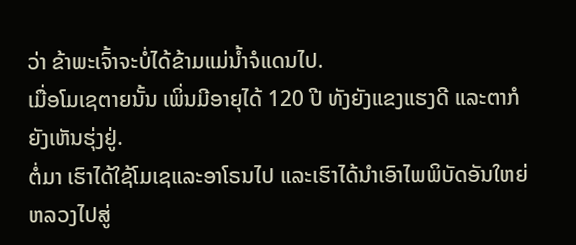ວ່າ ຂ້າພະເຈົ້າຈະບໍ່ໄດ້ຂ້າມແມ່ນໍ້າຈໍແດນໄປ.
ເມື່ອໂມເຊຕາຍນັ້ນ ເພິ່ນມີອາຍຸໄດ້ 120 ປີ ທັງຍັງແຂງແຮງດີ ແລະຕາກໍຍັງເຫັນຮຸ່ງຢູ່.
ຕໍ່ມາ ເຮົາໄດ້ໃຊ້ໂມເຊແລະອາໂຣນໄປ ແລະເຮົາໄດ້ນຳເອົາໄພພິບັດອັນໃຫຍ່ຫລວງໄປສູ່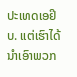ປະເທດເອຢິບ. ແຕ່ເຮົາໄດ້ນຳເອົາພວກ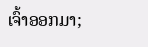ເຈົ້າອອກມາ;